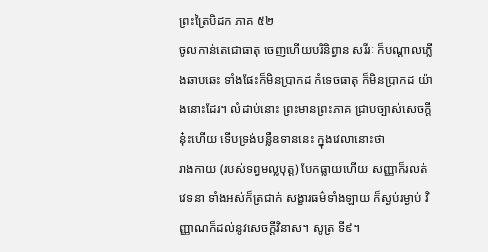ព្រះត្រៃបិដក ភាគ ៥២
ចូលកាន់តេជោធាតុ ចេញហើយបរិនិព្វាន សរីរៈ ក៏បណ្តាលភ្លើងឆាបឆេះ ទាំងផែះក៏មិនប្រាកដ កំទេចធាតុ ក៏មិនប្រាកដ យ៉ាងនោះដែរ។ លំដាប់នោះ ព្រះមានព្រះភាគ ជ្រាបច្បាស់សេចក្តីនុ៎ះហើយ ទើបទ្រង់បន្លឺឧទាននេះ ក្នុងវេលានោះថា
រាងកាយ (របស់ទព្វមល្លបុត្ត) បែកធ្លាយហើយ សញ្ញាក៏រលត់ វេទនា ទាំងអស់ក៏ត្រជាក់ សង្ខារធម៌ទាំងឡាយ ក៏ស្ងប់រម្ងាប់ វិញ្ញាណក៏ដល់នូវសេចក្តីវិនាស។ សូត្រ ទី៩។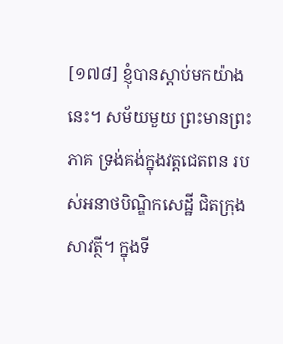[១៧៨] ខ្ញុំបានស្តាប់មកយ៉ាងនេះ។ សម័យមួយ ព្រះមានព្រះភាគ ទ្រង់គង់ក្នុងវត្តជេតពន របស់អនាថបិណ្ឌិកសេដ្ឋី ជិតក្រុងសាវត្ថី។ ក្នុងទី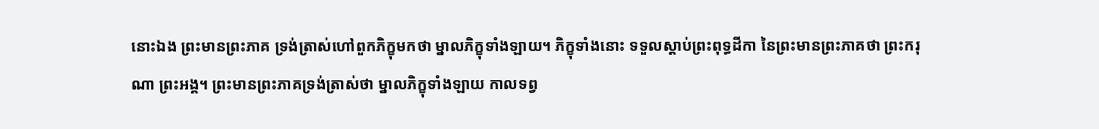នោះឯង ព្រះមានព្រះភាគ ទ្រង់ត្រាស់ហៅពួកភិក្ខុមកថា ម្នាលភិក្ខុទាំងឡាយ។ ភិក្ខុទាំងនោះ ទទួលស្តាប់ព្រះពុទ្ធដីកា នៃព្រះមានព្រះភាគថា ព្រះករុណា ព្រះអង្គ។ ព្រះមានព្រះភាគទ្រង់ត្រាស់ថា ម្នាលភិក្ខុទាំងឡាយ កាលទព្វ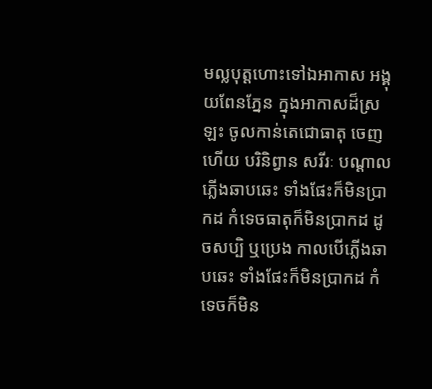មល្លបុត្តហោះទៅឯអាកាស អង្គុយពែនភ្នែន ក្នុងអាកាសដ៏ស្រឡះ ចូលកាន់តេជោធាតុ ចេញហើយ បរិនិព្វាន សរីរៈ បណ្តាលភ្លើងឆាបឆេះ ទាំងផែះក៏មិនប្រាកដ កំទេចធាតុក៏មិនប្រាកដ ដូចសប្បិ ឬប្រេង កាលបើភ្លើងឆាបឆេះ ទាំងផែះក៏មិនប្រាកដ កំទេចក៏មិន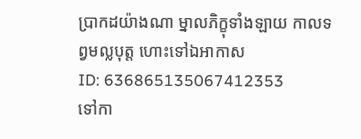ប្រាកដយ៉ាងណា ម្នាលភិក្ខុទាំងឡាយ កាលទព្វមល្លបុត្ត ហោះទៅឯអាកាស
ID: 636865135067412353
ទៅកា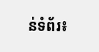ន់ទំព័រ៖